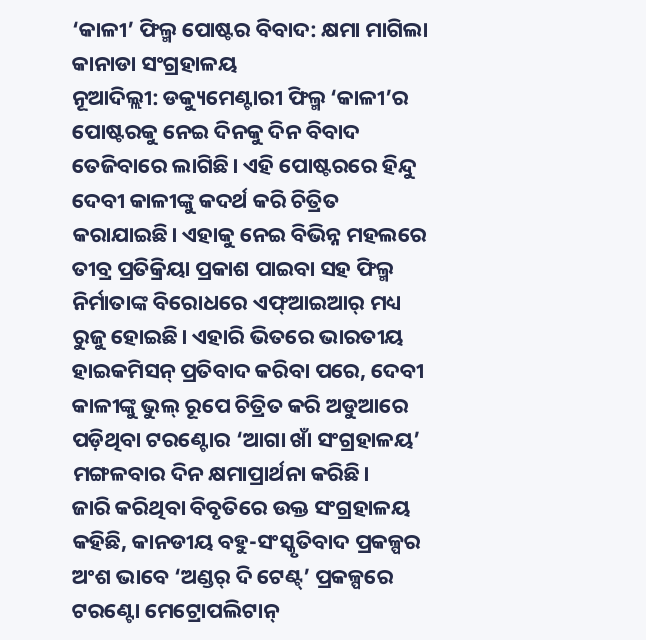‘କାଳୀ’ ଫିଲ୍ମ ପୋଷ୍ଟର ବିବାଦ: କ୍ଷମା ମାଗିଲା କାନାଡା ସଂଗ୍ରହାଳୟ
ନୂଆଦିଲ୍ଲୀ: ଡକ୍ୟୁମେଣ୍ଟାରୀ ଫିଲ୍ମ ‘କାଳୀ’ର ପୋଷ୍ଟରକୁ ନେଇ ଦିନକୁ ଦିନ ବିବାଦ ତେଜିବାରେ ଲାଗିଛି। ଏହି ପୋଷ୍ଟରରେ ହିନ୍ଦୁ ଦେବୀ କାଳୀଙ୍କୁ କଦର୍ଥ କରି ଚିତ୍ରିତ କରାଯାଇଛି। ଏହାକୁ ନେଇ ବିଭିନ୍ନ ମହଲରେ ତୀବ୍ର ପ୍ରତିକ୍ରିୟା ପ୍ରକାଶ ପାଇବା ସହ ଫିଲ୍ମ ନିର୍ମାତାଙ୍କ ବିରୋଧରେ ଏଫ୍ଆଇଆର୍ ମଧ୍ୟ ରୁଜୁ ହୋଇଛି। ଏହାରି ଭିତରେ ଭାରତୀୟ ହାଇକମିସନ୍ ପ୍ରତିବାଦ କରିବା ପରେ, ଦେବୀ କାଳୀଙ୍କୁ ଭୁଲ୍ ରୂପେ ଚିତ୍ରିତ କରି ଅଡୁଆରେ ପଡ଼ିଥିବା ଟରଣ୍ଟୋର ‘ଆଗା ଖାଁ ସଂଗ୍ରହାଳୟ’ ମଙ୍ଗଳବାର ଦିନ କ୍ଷମାପ୍ରାର୍ଥନା କରିଛି।
ଜାରି କରିଥିବା ବିବୃତିରେ ଉକ୍ତ ସଂଗ୍ରହାଳୟ କହିଛି, କାନଡୀୟ ବହୁ-ସଂସ୍କୃତିବାଦ ପ୍ରକଳ୍ପର ଅଂଶ ଭାବେ ‘ଅଣ୍ଡର୍ ଦି ଟେଣ୍ଟ୍’ ପ୍ରକଳ୍ପରେ ଟରଣ୍ଟୋ ମେଟ୍ରୋପଲିଟାନ୍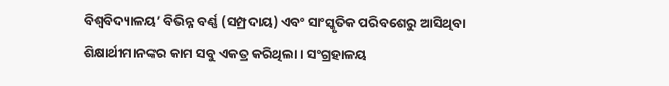ବିଶ୍ୱବିଦ୍ୟାଳୟ’ ବିଭିନ୍ନ ବର୍ଣ୍ଣ (ସମ୍ପ୍ରଦାୟ) ଏବଂ ସାଂସ୍କୃତିକ ପରିବଶେରୁ ଆସିଥିବା ଶିକ୍ଷାର୍ଥୀମାନଙ୍କର କାମ ସବୁ ଏକତ୍ର କରିଥିଲା। ସଂଗ୍ରହାଳୟ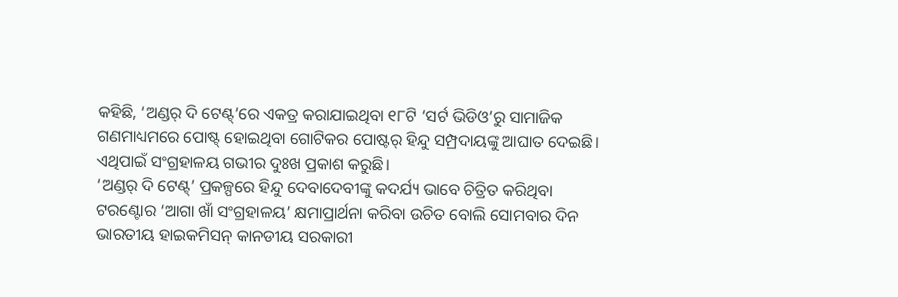କହିଛି, ‘ଅଣ୍ଡର୍ ଦି ଟେଣ୍ଟ୍’ରେ ଏକତ୍ର କରାଯାଇଥିବା ୧୮ଟି ‘ସର୍ଟ ଭିଡିଓ’ରୁ ସାମାଜିକ ଗଣମାଧ୍ୟମରେ ପୋଷ୍ଟ୍ ହୋଇଥିବା ଗୋଟିକର ପୋଷ୍ଟର୍ ହିନ୍ଦୁ ସମ୍ପ୍ରଦାୟଙ୍କୁ ଆଘାତ ଦେଇଛି। ଏଥିପାଇଁ ସଂଗ୍ରହାଳୟ ଗଭୀର ଦୁଃଖ ପ୍ରକାଶ କରୁଛି।
‘ଅଣ୍ଡର୍ ଦି ଟେଣ୍ଟ୍’ ପ୍ରକଳ୍ପରେ ହିନ୍ଦୁ ଦେବାଦେବୀଙ୍କୁ କଦର୍ଯ୍ୟ ଭାବେ ଚିତ୍ରିତ କରିଥିବା ଟରଣ୍ଟୋର ‘ଆଗା ଖାଁ ସଂଗ୍ରହାଳୟ’ କ୍ଷମାପ୍ରାର୍ଥନା କରିବା ଉଚିତ ବୋଲି ସୋମବାର ଦିନ ଭାରତୀୟ ହାଇକମିସନ୍ କାନଡୀୟ ସରକାରୀ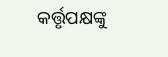କର୍ତ୍ତୃପକ୍ଷଙ୍କୁ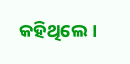କହିଥିଲେ।